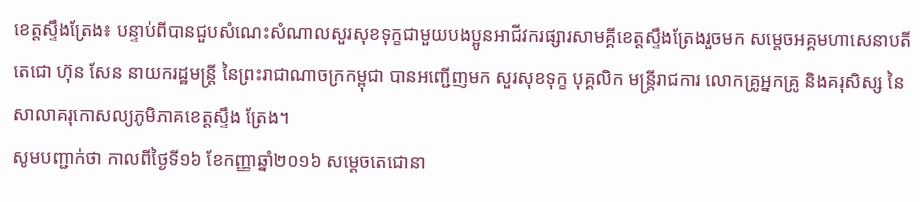ខេត្តស្ទឹងត្រែង៖ បន្ទាប់ពីបានជួបសំណេះសំណាលសួរសុខទុក្ខជាមួយបងប្អូនអាជីវករផ្សារសាមគ្គីខេត្តស្ទឹងត្រែងរួចមក សម្តេចអគ្គមហាសេនាបតីតេជោ ហ៊ុន សែន នាយករដ្ឋមន្រ្តី នៃព្រះរាជាណាចក្រកម្ពុជា បានអញ្ជើញមក សួរសុខទុក្ខ បុគ្គលិក មន្រ្តីរាជការ លោកគ្រូអ្នកគ្រូ និងគរុសិស្ស នៃសាលាគរុកោសល្យភូមិភាគខេត្តស្ទឹង ត្រែង។
សូមបញ្ជាក់ថា កាលពីថ្ងៃទី១៦ ខែកញ្ញាឆ្នាំ២០១៦ សម្តេចតេជោនា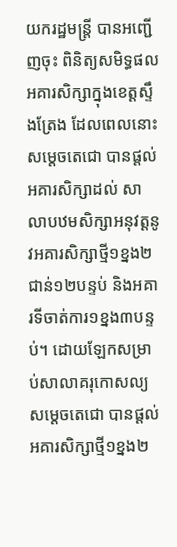យករដ្ឋមន្រ្តី បានអញ្ជើញចុះ ពិនិត្យសមិទ្ធផលអគារសិក្សាក្នុងខេត្តស្ទឹងត្រែង ដែលពេលនោះ សម្តេចតេជោ បានផ្តល់អគារសិក្សាដល់ សាលាបឋមសិក្សាអនុវត្តនូវអគារសិក្សាថ្មី១ខ្នង២ជាន់១២បន្ទប់ និងអគារទីចាត់ការ១ខ្នង៣បន្ទប់។ ដោយឡែកសម្រាប់សាលាគរុកោសល្យ សម្តេចតេជោ បានផ្តល់អគារសិក្សាថ្មី១ខ្នង២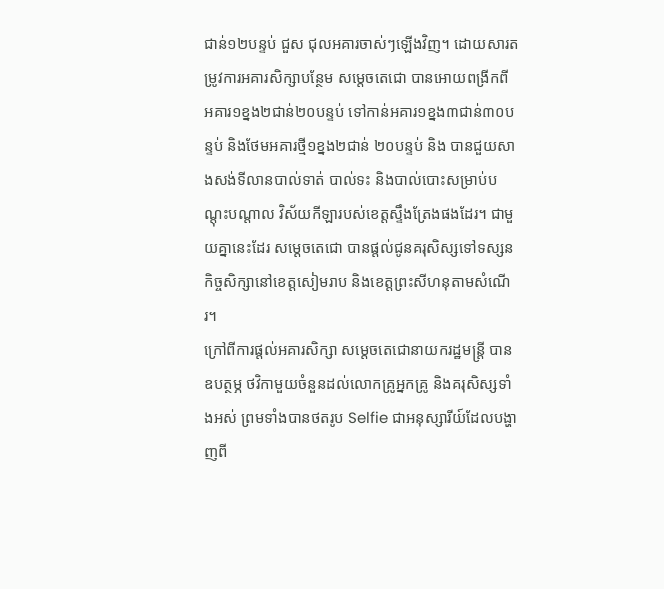ជាន់១២បន្ទប់ ជួស ជុលអគារចាស់ៗឡើងវិញ។ ដោយសារតម្រូវការអគារសិក្សាបន្ថែម សម្តេចតេជោ បានអោយពង្រីកពី អគារ១ខ្នង២ជាន់២០បន្ទប់ ទៅកាន់អគារ១ខ្នង៣ជាន់៣០បន្ទប់ និងថែមអគារថ្មី១ខ្នង២ជាន់ ២០បន្ទប់ និង បានជួយសាងសង់ទីលានបាល់ទាត់ បាល់ទះ និងបាល់បោះសម្រាប់បណ្តុះបណ្តាល វិស័យកីឡារបស់ខេត្តស្ទឹងត្រែងផងដែរ។ ជាមួយគ្នានេះដែរ សម្តេចតេជោ បានផ្តល់ជូនគរុសិស្សទៅទស្សនកិច្ចសិក្សានៅខេត្តសៀមរាប និងខេត្តព្រះសីហនុតាមសំណើរ។
ក្រៅពីការផ្តល់អគារសិក្សា សម្តេចតេជោនាយករដ្ឋមន្រ្តី បានឧបត្ថម្ភ ថវិកាមួយចំនួនដល់លោកគ្រូអ្នកគ្រូ និងគរុសិស្សទាំងអស់ ព្រមទាំងបានថតរូប Selfie ជាអនុស្សារីយ៍ដែលបង្ហាញពី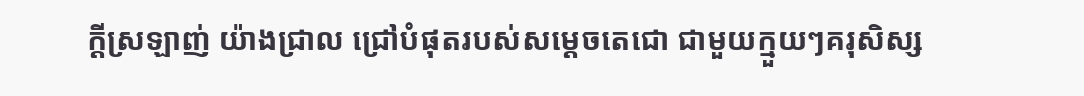ក្តីស្រឡាញ់ យ៉ាងជ្រាល ជ្រៅបំផុតរបស់សម្តេចតេជោ ជាមួយក្មួយៗគរុសិស្ស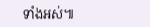ទាំងអស់៕